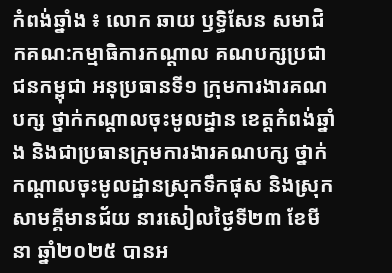កំពង់ឆ្នាំង ៖ លោក ឆាយ ឫទ្ធិសែន សមាជិកគណ:កម្មាធិការកណ្តាល គណបក្សប្រជាជនកម្ពុជា អនុប្រធានទី១ ក្រុមការងារគណបក្ស ថ្នាក់កណ្តាលចុះមូលដ្នាន ខេត្តកំពង់ឆ្នាំង និងជាប្រធានក្រុមការងារគណបក្ស ថ្នាក់កណ្តាលចុះមូលដ្ឋានស្រុកទឹកផុស និងស្រុកសាមគ្គីមានជ័យ នារសៀលថ្ងៃទី២៣ ខែមីនា ឆ្នាំ២០២៥ បានអ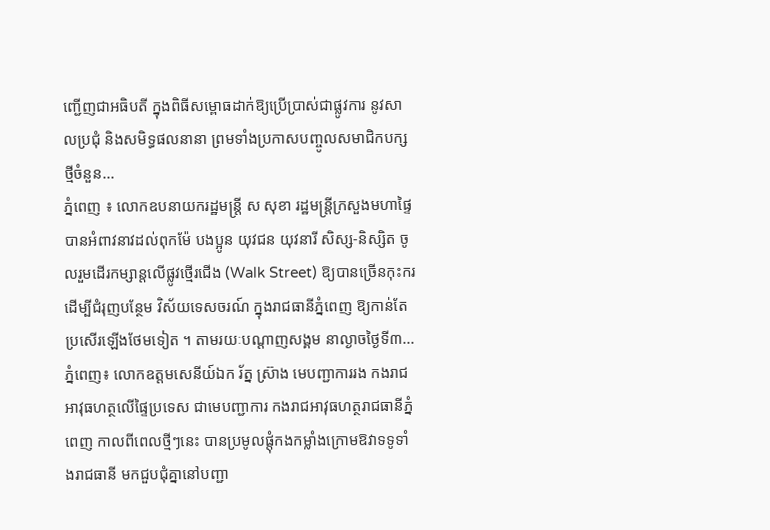ញ្ជើញជាអធិបតី ក្នុងពិធីសម្ពោធដាក់ឱ្យប្រើប្រាស់ជាផ្លូវការ នូវសាលប្រជុំ និងសមិទ្ធផលនានា ព្រមទាំងប្រកាសបញ្ចូលសមាជិកបក្សថ្មីចំនួន...
ភ្នំពេញ ៖ លោកឧបនាយករដ្ឋមន្ដ្រី ស សុខា រដ្ឋមន្ដ្រីក្រសួងមហាផ្ទៃ បានអំពាវនាវដល់ពុកម៉ែ បងប្អូន យុវជន យុវនារី សិស្ស-និស្សិត ចូលរួមដើរកម្សាន្តលើផ្លូវថ្មើរជើង (Walk Street) ឱ្យបានច្រើនកុះករ ដើម្បីជំរុញបន្ថែម វិស័យទេសចរណ៍ ក្នុងរាជធានីភ្នំពេញ ឱ្យកាន់តែប្រសើរឡើងថែមទៀត ។ តាមរយៈបណ្ដាញសង្គម នាល្ងាចថ្ងៃទី៣...
ភ្នំពេញ៖ លោកឧត្តមសេនីយ៍ឯក រ័ត្ន ស្រ៊ាង មេបញ្ជាការរង កងរាជអាវុធហត្ថលើផ្ទៃប្រទេស ជាមេបញ្ជាការ កងរាជអាវុធហត្ថរាជធានីភ្នំពេញ កាលពីពេលថ្មីៗនេះ បានប្រមូលផ្តុំកងកម្លាំងក្រោមឱវាទទូទាំងរាជធានី មកជួបជុំគ្នានៅបញ្ជា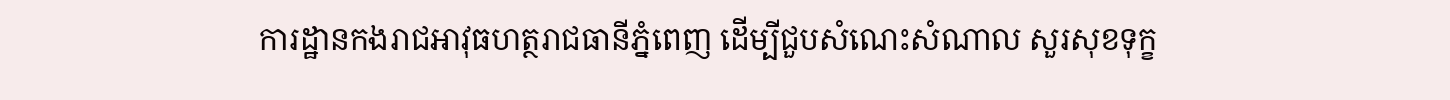ការដ្ឋានកងរាជអាវុធហត្ថរាជធានីភ្នំពេញ ដើម្បីជួបសំណេះសំណាល សួរសុខទុក្ខ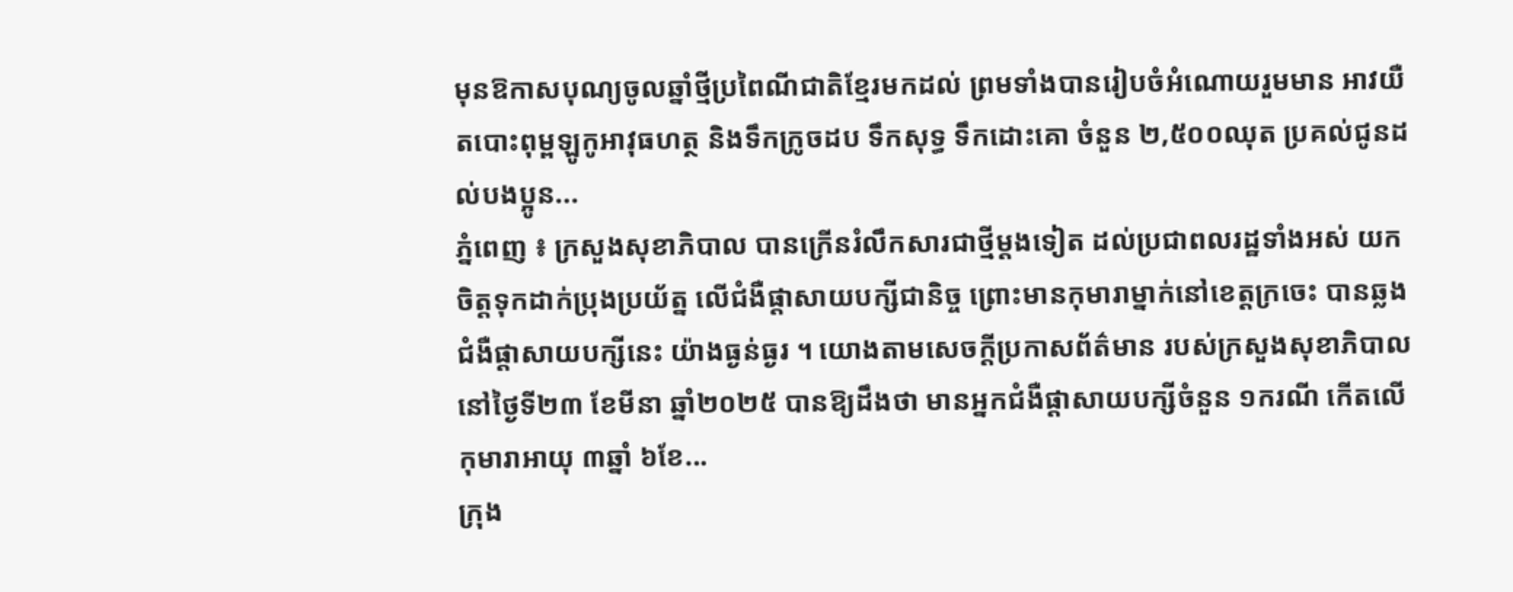មុនឱកាសបុណ្យចូលឆ្នាំថ្មីប្រពៃណីជាតិខ្មែរមកដល់ ព្រមទាំងបានរៀបចំអំណោយរួមមាន អាវយឺតបោះពុម្ពឡូកូអាវុធហត្ថ និងទឹកក្រូចដប ទឹកសុទ្ធ ទឹកដោះគោ ចំនួន ២,៥០០ឈុត ប្រគល់ជូនដល់បងប្អូន...
ភ្នំពេញ ៖ ក្រសួងសុខាភិបាល បានក្រើនរំលឹកសារជាថ្មីម្តងទៀត ដល់ប្រជាពលរដ្ឋទាំងអស់ យកចិត្តទុកដាក់ប្រុងប្រយ័ត្ន លើជំងឺផ្តាសាយបក្សីជានិច្ច ព្រោះមានកុមារាម្នាក់នៅខេត្តក្រចេះ បានឆ្លងជំងឺផ្តាសាយបក្សីនេះ យ៉ាងធ្ងន់ធ្ងរ ។ យោងតាមសេចក្ដីប្រកាសព័ត៌មាន របស់ក្រសួងសុខាភិបាល នៅថ្ងៃទី២៣ ខែមីនា ឆ្នាំ២០២៥ បានឱ្យដឹងថា មានអ្នកជំងឺផ្តាសាយបក្សីចំនួន ១ករណី កើតលើកុមារាអាយុ ៣ឆ្នាំ ៦ខែ...
ក្រុង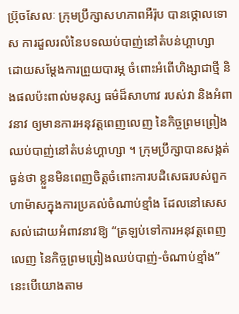ប្រ៊ុចសែលៈ ក្រុមប្រឹក្សាសហភាពអឺរ៉ុប បានថ្កោលទោស ការដួលរលំនៃបទឈប់បាញ់នៅតំបន់ហ្គាហ្សា ដោយសម្តែងការព្រួយបារម្ភ ចំពោះអំពើហិង្សាជាថ្មី និងផលប៉ះពាល់មនុស្ស ធម៌ដ៏សាហាវ របស់វា និងអំពាវនាវ ឲ្យមានការអនុវត្តពេញលេញ នៃកិច្ចព្រមព្រៀងឈប់បាញ់នៅតំបន់ហ្គាហ្សា ។ ក្រុមប្រឹក្សាបានសង្កត់ធ្ងន់ថា ខ្លួនមិនពេញចិត្តចំពោះការបដិសេធរបស់ពួកហាម៉ាសក្នុងការប្រគល់ចំណាប់ខ្មាំង ដែលនៅសេសសល់ដោយអំពាវនាវឱ្យ “ត្រឡប់ទៅការអនុវត្តពេញ លេញ នៃកិច្ចព្រមព្រៀងឈប់បាញ់-ចំណាប់ខ្មាំង” នេះបើយោងតាម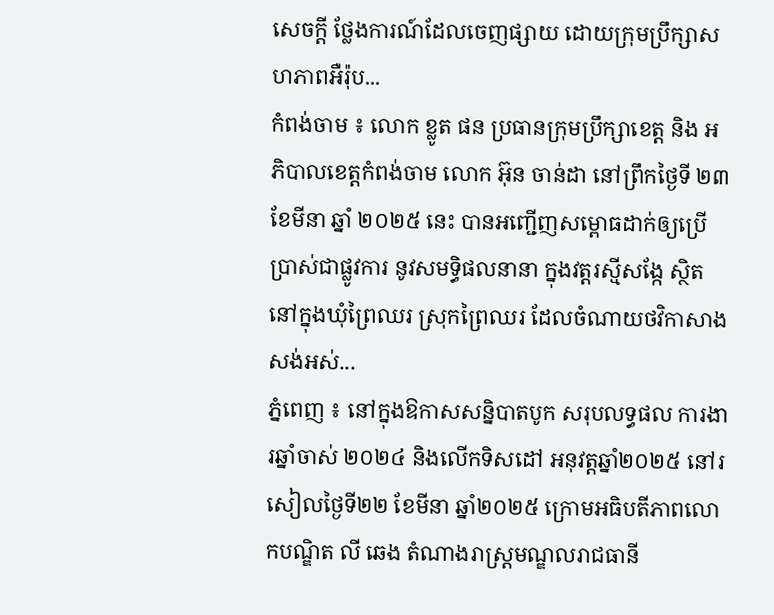សេចក្តី ថ្លែងការណ៍ដែលចេញផ្សាយ ដោយក្រុមប្រឹក្សាសហភាពអឺរ៉ុប...
កំពង់ចាម ៖ លោក ខ្លូត ផន ប្រធានក្រុមប្រឹក្សាខេត្ត និង អភិបាលខេត្តកំពង់ចាម លោក អ៊ុន ចាន់ដា នៅព្រឹកថ្ងៃទី ២៣ ខែមីនា ឆ្នាំ ២០២៥ នេះ បានអញ្ជើញសម្ពោធដាក់ឲ្យប្រើប្រាស់ជាផ្លូវការ នូវសមទ្ធិផលនានា ក្នុងវត្តរស្មីសង្កែ ស្ថិតនៅក្នុងឃុំព្រៃឈរ ស្រុកព្រៃឈរ ដែលចំណាយថវិកាសាងសង់អស់...
ភ្នំពេញ ៖ នៅក្នុងឱកាសសន្និបាតបូក សរុបលទ្ធផល ការងារឆ្នាំចាស់ ២០២៤ និងលើកទិសដៅ អនុវត្តឆ្នាំ២០២៥ នៅរសៀលថ្ងៃទី២២ ខែមីនា ឆ្នាំ២០២៥ ក្រោមអធិបតីភាពលោកបណ្ឌិត លី ឆេង តំណាងរាស្រ្តមណ្ឌលរាជធានី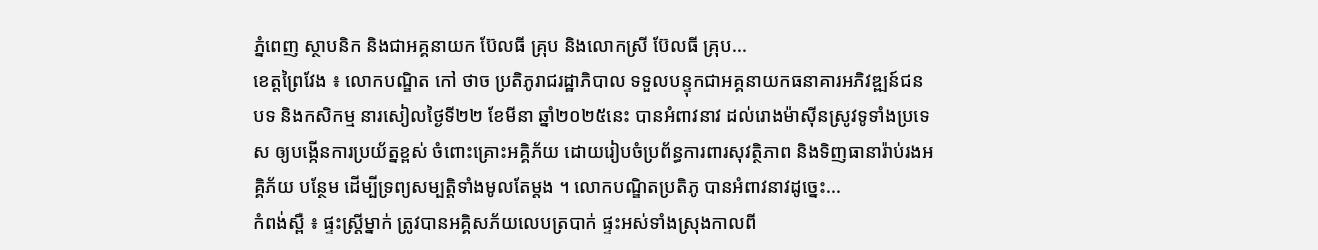ភ្នំពេញ ស្ថាបនិក និងជាអគ្គនាយក ប៊ែលធី គ្រុប និងលោកស្រី ប៊ែលធី គ្រុប...
ខេត្តព្រៃវែង ៖ លោកបណ្ឌិត កៅ ថាច ប្រតិភូរាជរដ្ឋាភិបាល ទទួលបន្ទុកជាអគ្គនាយកធនាគារអភិវឌ្ឍន៍ជនបទ និងកសិកម្ម នារសៀលថ្ងៃទី២២ ខែមីនា ឆ្នាំ២០២៥នេះ បានអំពាវនាវ ដល់រោងម៉ាស៊ីនស្រូវទូទាំងប្រទេស ឲ្យបង្កើនការប្រយ័ត្នខ្ពស់ ចំពោះគ្រោះអគ្គិភ័យ ដោយរៀបចំប្រព័ន្ធការពារសុវត្ថិភាព និងទិញធានារ៉ាប់រងអគ្គិភ័យ បន្ថែម ដើម្បីទ្រព្យសម្បត្តិទាំងមូលតែម្តង ។ លោកបណ្ឌិតប្រតិភូ បានអំពាវនាវដូច្នេះ...
កំពង់ស្ពឺ ៖ ផ្ទះស្ត្រីម្នាក់ ត្រូវបានអគ្គិសភ័យលេបត្របាក់ ផ្ទះអស់ទាំងស្រុងកាលពី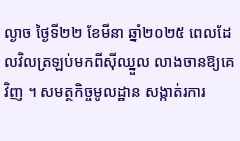ល្ងាច ថ្ងៃទី២២ ខែមីនា ឆ្នាំ២០២៥ ពេលដែលវិលត្រឡប់មកពីស៊ីឈ្នួល លាងចានឱ្យគេវិញ ។ សមត្ថកិច្ចមូលដ្ឋាន សង្កាត់រការ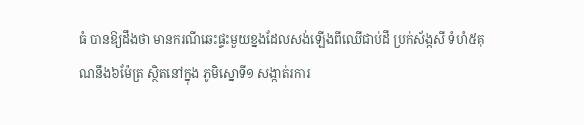ធំ បានឱ្យដឹងថា មានករណីឆេះផ្ទះមួយខ្នងដែលសង់ឡើងពីឈើជាប់ដី ប្រក់ស័ង្កសី ទំហំ៥គុណនឹង៦ម៉ែត្រ ស្ថិតនៅក្នុង ភូមិស្នោទី១ សង្កាត់រការ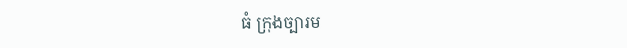ធំ ក្រុងច្បារម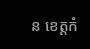ន ខេត្តកំ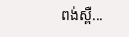ពង់ស្ពឺ...